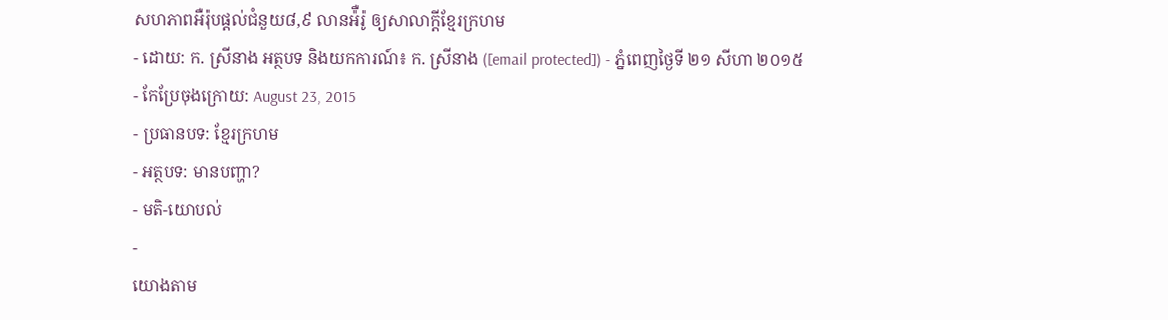សហភាពអឺរ៉ុបផ្តល់ជំនួយ៨,៩ លានអ៉ឺរ៉ូ ឲ្យសាលាក្ដីខ្មែរក្រហម
- ដោយ: ក. ស្រីនាង អត្ថបទ និងយកការណ៍៖ ក. ស្រីនាង ([email protected]) - ភ្នំពេញថ្ងៃទី ២១ សីហា ២០១៥
- កែប្រែចុងក្រោយ: August 23, 2015
- ប្រធានបទ: ខ្មែរក្រហម
- អត្ថបទ: មានបញ្ហា?
- មតិ-យោបល់
-
យោងតាម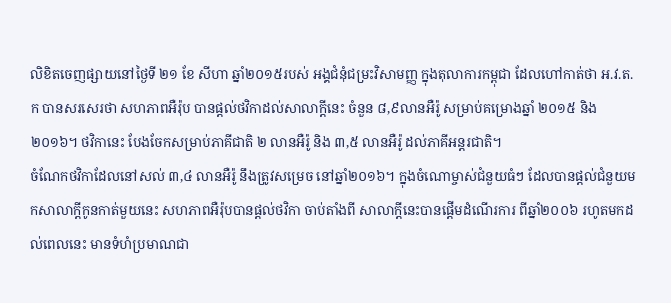លិខិតចេញផ្សាយនៅថ្ងៃទី ២១ ខែ សីហា ឆ្នាំ២០១៥របស់ អង្គជំនុំជម្រះវិសាមញ្ញ ក្នុងតុលាការកម្ពុជា ដែលហៅកាត់ថា អ.វ.ត.ក បានសរសេរថា សហភាពអឺរ៉ុប បានផ្តល់ថវិកាដល់សាលាក្ដីនេះ ចំនួន ៨,៩លានអឺរ៉ូ សម្រាប់គម្រោងឆ្នាំ ២០១៥ និង២០១៦។ ថវិកានេះ បែងចែកសម្រាប់ភាគីជាតិ ២ លានអឺរ៉ូ និង ៣,៥ លានអឺរ៉ូ ដល់ភាគីអន្តរជាតិ។
ចំណែកថវិកាដែលនៅសល់ ៣,៤ លានអឺរ៉ូ នឹងត្រូវសម្រេច នៅឆ្នាំ២០១៦។ ក្នុងចំណោម្ចាស់ជំនួយធំៗ ដែលបានផ្ដល់ជំនួយមកសាលាក្ដីកូនកាត់មួយនេះ សហភាពអឺរ៉ុបបានផ្តល់ថវិកា ចាប់តាំងពី សាលាក្ដីនេះបានផ្តើមដំណើរការ ពីឆ្នាំ២០០៦ រហូតមកដល់ពេលនេះ មានទំហំប្រមាណជា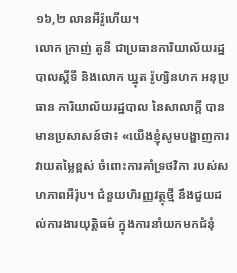១៦,២ លានអឺរ៉ូហើយ។
លោក ក្រាញ់ តូនី ជាប្រធានការិយាល័យរដ្ឋបាលស្តីទី និងលោក ឃ្នុត រ៉ូហ្សិនហក អនុប្រធាន ការិយាល័យរដ្ឋបាល នៃសាលាក្ដី បានមានប្រសាសន៍ថា៖ «យើងខ្ញុំសូមបង្ហាញការវាយតម្លៃខ្ពស់ ចំពោះការគាំទ្រថវិកា របស់សហភាពអឺរ៉ុប។ ជំនួយហិរញ្ញវត្ថុថ្មី នឹងជួយដល់ការងារយុត្តិធម៌ ក្នុងការនាំយកមកជំនុំ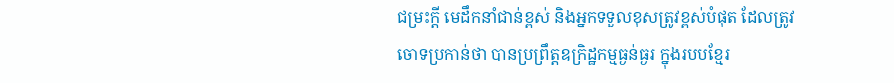ជម្រះក្តី មេដឹកនាំជាន់ខ្ពស់ និងអ្នកទទួលខុសត្រូវខ្ពស់បំផុត ដែលត្រូវចោទប្រកាន់ថា បានប្រព្រឹត្តឧក្រិដ្ឋកម្មធ្ងន់ធ្ងរ ក្នុងរបបខ្មែរ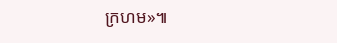ក្រហម»៕